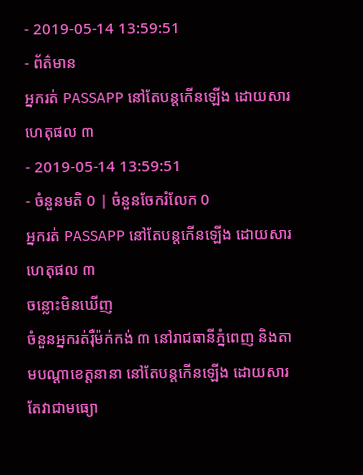- 2019-05-14 13:59:51
- ព័ត៌មាន
អ្នករត់ PASSAPP នៅតែបន្តកើនឡើង ដោយសារហេតុផល ៣
- 2019-05-14 13:59:51
- ចំនួនមតិ 0 | ចំនួនចែករំលែក 0
អ្នករត់ PASSAPP នៅតែបន្តកើនឡើង ដោយសារហេតុផល ៣
ចន្លោះមិនឃើញ
ចំនួនអ្នករត់រ៉ឺម៉ក់កង់ ៣ នៅរាជធានីភ្នំពេញ និងតាមបណ្ដាខេត្តនានា នៅតែបន្តកើនឡើង ដោយសារតែវាជាមធ្យោ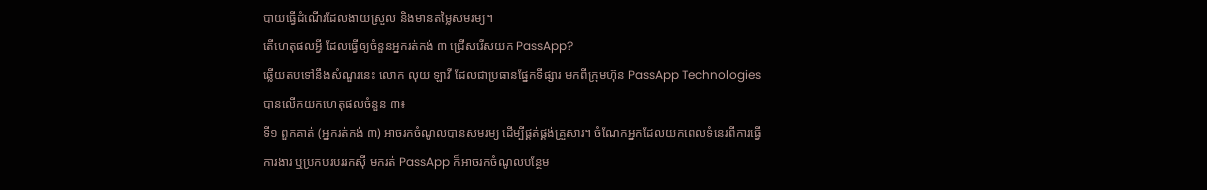បាយធ្វើដំណើរដែលងាយស្រួល និងមានតម្លៃសមរម្យ។
តើហេតុផលអ្វី ដែលធ្វើឲ្យចំនួនអ្នករត់កង់ ៣ ជ្រើសរើសយក PassApp?
ឆ្លើយតបទៅនឹងសំណួរនេះ លោក លុយ ឡាវី ដែលជាប្រធានផ្នែកទីផ្សារ មកពីក្រុមហ៊ុន PassApp Technologies បានលើកយកហេតុផលចំនួន ៣៖
ទី១ ពួកគាត់ (អ្នករត់កង់ ៣) អាចរកចំណូលបានសមរម្យ ដើម្បីផ្គត់ផ្គង់គ្រួសារ។ ចំណែកអ្នកដែលយកពេលទំនេរពីការធ្វើការងារ ឬប្រកបរបររកស៊ី មករត់ PassApp ក៏អាចរកចំណូលបន្ថែម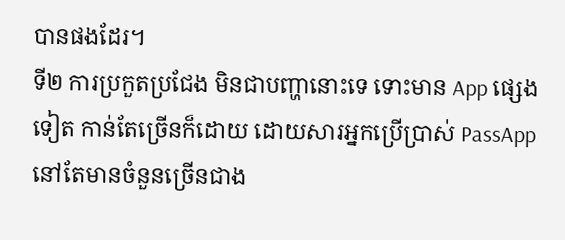បានផងដែរ។
ទី២ ការប្រកួតប្រជែង មិនជាបញ្ហានោះទេ ទោះមាន App ផ្សេងទៀត កាន់តែច្រើនក៏ដោយ ដោយសារអ្នកប្រើប្រាស់ PassApp នៅតែមានចំនួនច្រើនជាង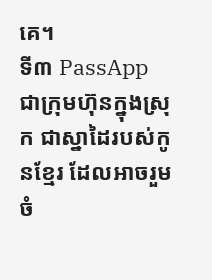គេ។
ទី៣ PassApp ជាក្រុមហ៊ុនក្នុងស្រុក ជាស្នាដៃរបស់កូនខ្មែរ ដែលអាចរួមចំ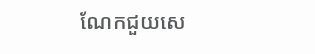ណែកជួយសេ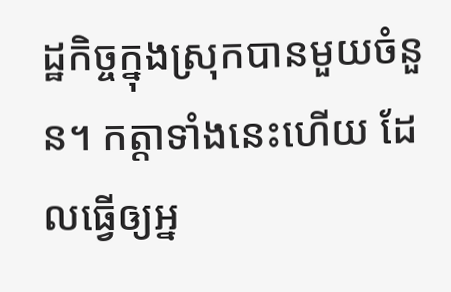ដ្ឋកិច្ចក្នុងស្រុកបានមួយចំនួន។ កត្តាទាំងនេះហើយ ដែលធ្វើឲ្យអ្ន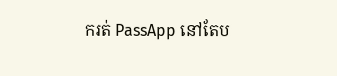ករត់ PassApp នៅតែប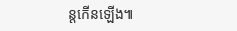ន្តកើនឡើង៕